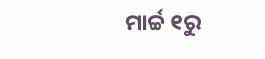ମାର୍ଚ୍ଚ ୧ରୁ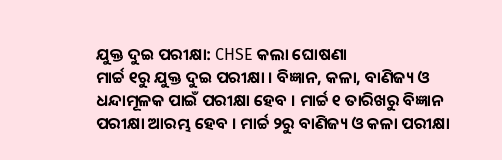ଯୁକ୍ତ ଦୁଇ ପରୀକ୍ଷା: CHSE କଲା ଘୋଷଣା
ମାର୍ଚ୍ଚ ୧ରୁ ଯୁକ୍ତ ଦୁଇ ପରୀକ୍ଷା । ବିଜ୍ଞାନ, କଳା, ବାଣିଜ୍ୟ ଓ ଧନ୍ଦାମୂଳକ ପାଇଁ ପରୀକ୍ଷା ହେବ । ମାର୍ଚ୍ଚ ୧ ତାରିଖରୁ ବିଜ୍ଞାନ ପରୀକ୍ଷା ଆରମ୍ଭ ହେବ । ମାର୍ଚ୍ଚ ୨ରୁ ବାଣିଜ୍ୟ ଓ କଳା ପରୀକ୍ଷା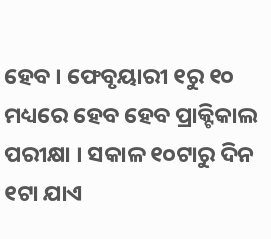ହେବ । ଫେବୃୟାରୀ ୧ରୁ ୧୦ ମଧ୍ୟରେ ହେବ ହେବ ପ୍ରାକ୍ଟିକାଲ ପରୀକ୍ଷା । ସକାଳ ୧୦ଟାରୁ ଦିନ ୧ଟା ଯାଏ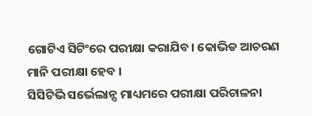ଗୋଟିଏ ସିଟିଂରେ ପରୀକ୍ଷା କରାଯିବ। କୋଭିଡ ଆଚରଣ ମାନି ପରୀକ୍ଷା ହେବ ।
ସିସିଟିଭି ସର୍ଭେଲାନ୍ସ ମାଧ୍ୟମରେ ପରୀକ୍ଷା ପରିଚାଳନା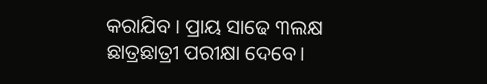କରାଯିବ । ପ୍ରାୟ ସାଢେ ୩ଲକ୍ଷ ଛାତ୍ରଛାତ୍ରୀ ପରୀକ୍ଷା ଦେବେ।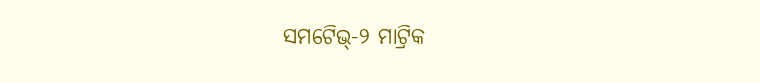ସମଟେିଭ୍-୨ ମାଟ୍ରିକ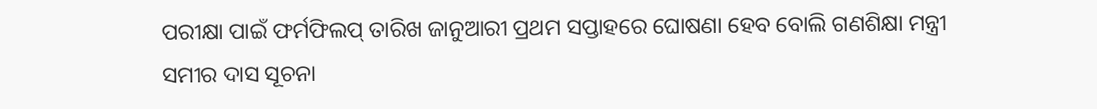ପରୀକ୍ଷା ପାଇଁ ଫର୍ମଫିଲପ୍ ତାରିଖ ଜାନୁଆରୀ ପ୍ରଥମ ସପ୍ତାହରେ ଘୋଷଣା ହେବ ବୋଲି ଗଣଶିକ୍ଷା ମନ୍ତ୍ରୀ ସମୀର ଦାସ ସୂଚନା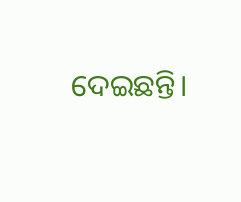ଦେଇଛନ୍ତି।